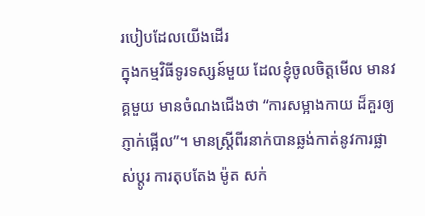របៀបដែលយើងដើរ
ក្នុងកម្មវិធីទូរទស្សន៍មួយ ដែលខ្ញុំចូលចិត្តមើល មានវគ្គមួយ មានចំណងជើងថា “ការសម្អាងកាយ ដ៏គួរឲ្យភ្ញាក់ផ្អើល”។ មានស្រ្តីពីរនាក់បានឆ្លង់កាត់នូវការផ្លាស់ប្តូរ ការតុបតែង ម៉ូត សក់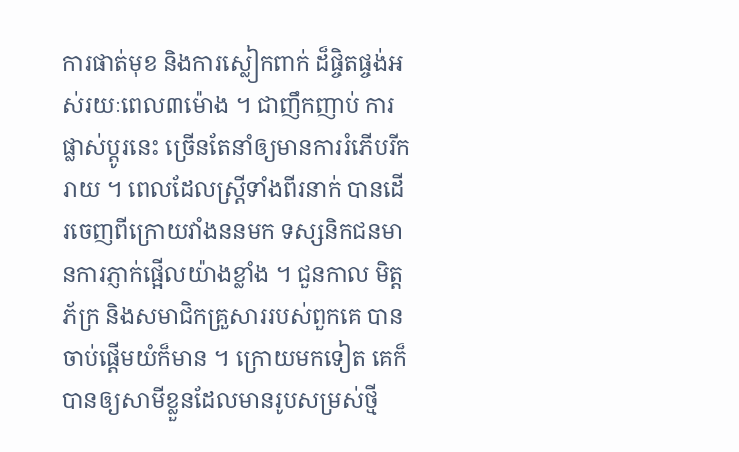ការផាត់មុខ និងការស្លៀកពាក់ ដ៏ផ្ចិតផ្ចង់អស់រយៈពេល៣ម៉ោង ។ ជាញឹកញាប់ ការផ្លាស់ប្តូរនេះ ច្រើនតែនាំឲ្យមានការរំភើបរីករាយ ។ ពេលដែលស្រ្តីទាំងពីរនាក់ បានដើរចេញពីក្រោយវាំងននមក ទស្សនិកជនមានការភ្ញាក់ផ្អើលយ៉ាងខ្លាំង ។ ជួនកាល មិត្តភ័ក្រ និងសមាជិកគ្រួសាររបស់ពួកគេ បានចាប់ផ្តើមយំក៏មាន ។ ក្រោយមកទៀត គេក៏បានឲ្យសាមីខ្លួនដែលមានរូបសម្រស់ថ្មី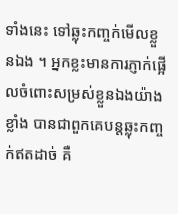ទាំងនេះ ទៅឆ្លុះកញ្ចក់មើលខ្លួនឯង ។ អ្នកខ្លះមានការភ្ញាក់ផ្អើលចំពោះសម្រស់ខ្លួនឯងយ៉ាងខ្លាំង បានជាពួកគេបន្តឆ្លុះកញ្ចក់ឥតដាច់ គឺ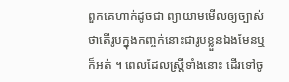ពួកគេហាក់ដូចជា ព្យាយាមមើលឲ្យច្បាស់ថាតើរូបក្នុងកញ្ចក់នោះជារូបខ្លួនឯងមែនឬក៏អត់ ។ ពេលដែលស្ត្រីទាំងនោះ ដើរទៅចូ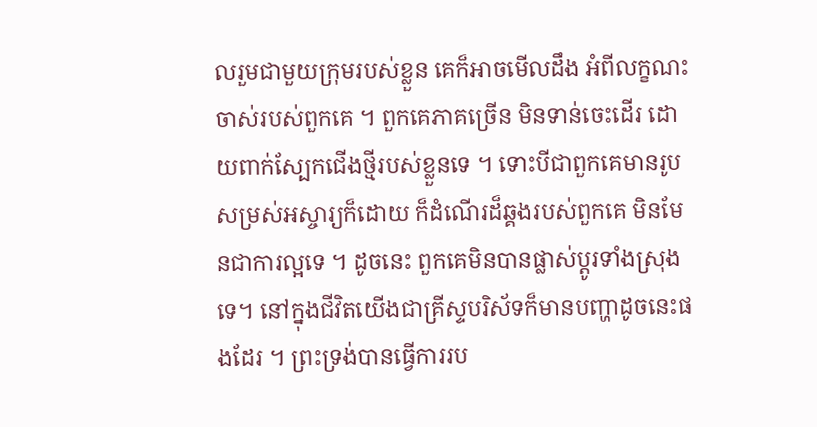លរួមជាមួយក្រុមរបស់ខ្លួន គេក៏អាចមើលដឹង អំពីលក្ខណះចាស់របស់ពួកគេ ។ ពួកគេភាគច្រើន មិនទាន់ចេះដើរ ដោយពាក់ស្បែកជើងថ្មីរបស់ខ្លួនទេ ។ ទោះបីជាពួកគេមានរូបសម្រស់អស្ចារ្យក៏ដោយ ក៏ដំណើរដ៏ឆ្គងរបស់ពួកគេ មិនមែនជាការល្អទេ ។ ដូចនេះ ពួកគេមិនបានផ្លាស់ប្តូរទាំងស្រុងទេ។ នៅក្នុងជីវិតយើងជាគ្រីស្ទបរិស័ទក៏មានបញ្ហាដូចនេះផងដែរ ។ ព្រះទ្រង់បានធ្វើការរប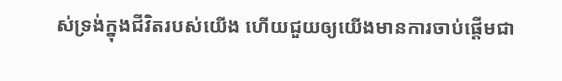ស់ទ្រង់ក្នុងជីវិតរបស់យើង ហើយជួយឲ្យយើងមានការចាប់ផ្តើមជា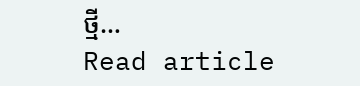ថ្មី…
Read article